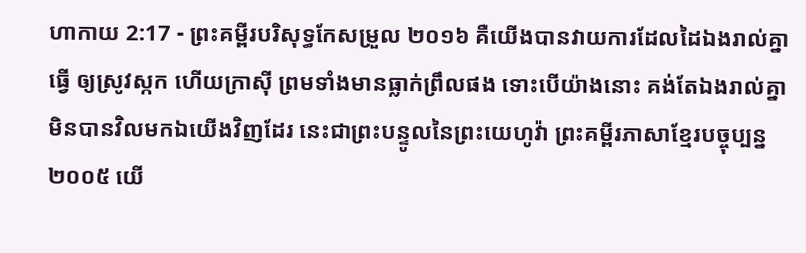ហាកាយ 2:17 - ព្រះគម្ពីរបរិសុទ្ធកែសម្រួល ២០១៦ គឺយើងបានវាយការដែលដៃឯងរាល់គ្នាធ្វើ ឲ្យស្រូវស្កក ហើយក្រាស៊ី ព្រមទាំងមានធ្លាក់ព្រឹលផង ទោះបើយ៉ាងនោះ គង់តែឯងរាល់គ្នាមិនបានវិលមកឯយើងវិញដែរ នេះជាព្រះបន្ទូលនៃព្រះយេហូវ៉ា ព្រះគម្ពីរភាសាខ្មែរបច្ចុប្បន្ន ២០០៥ យើ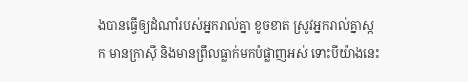ងបានធ្វើឲ្យដំណាំរបស់អ្នករាល់គ្នា ខូចខាត ស្រូវអ្នករាល់គ្នាស្កក មានក្រាស៊ី និងមានព្រឹលធ្លាក់មកបំផ្លាញអស់ ទោះបីយ៉ាងនេះ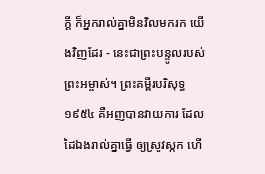ក្ដី ក៏អ្នករាល់គ្នាមិនវិលមករក យើងវិញដែរ - នេះជាព្រះបន្ទូលរបស់ព្រះអម្ចាស់។ ព្រះគម្ពីរបរិសុទ្ធ ១៩៥៤ គឺអញបានវាយការ ដែលដៃឯងរាល់គ្នាធ្វើ ឲ្យស្រូវស្កក ហើ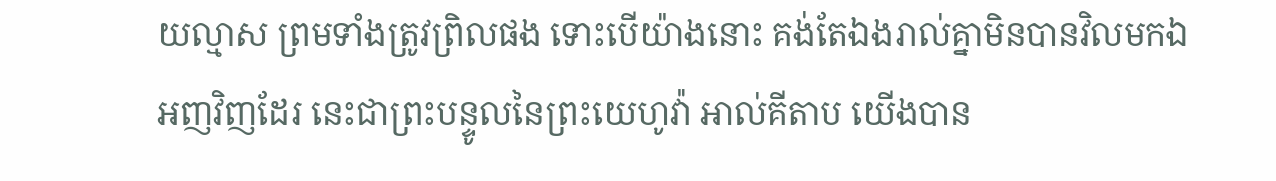យល្មាស ព្រមទាំងត្រូវព្រិលផង ទោះបើយ៉ាងនោះ គង់តែឯងរាល់គ្នាមិនបានវិលមកឯអញវិញដែរ នេះជាព្រះបន្ទូលនៃព្រះយេហូវ៉ា អាល់គីតាប យើងបាន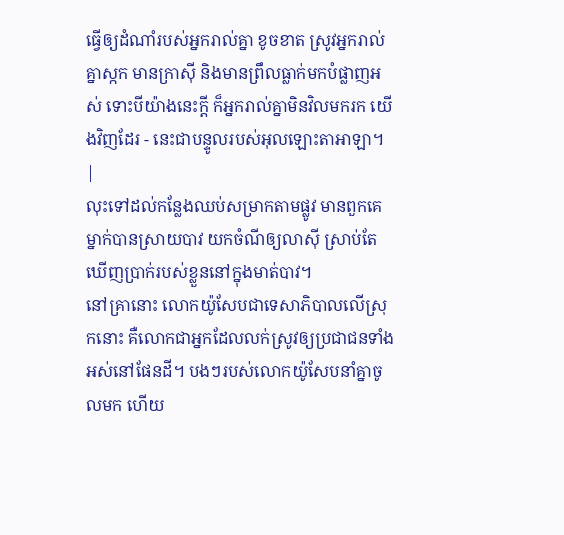ធ្វើឲ្យដំណាំរបស់អ្នករាល់គ្នា ខូចខាត ស្រូវអ្នករាល់គ្នាស្កក មានក្រាស៊ី និងមានព្រឹលធ្លាក់មកបំផ្លាញអស់ ទោះបីយ៉ាងនេះក្ដី ក៏អ្នករាល់គ្នាមិនវិលមករក យើងវិញដែរ - នេះជាបន្ទូលរបស់អុលឡោះតាអាឡា។ |
លុះទៅដល់កន្លែងឈប់សម្រាកតាមផ្លូវ មានពួកគេម្នាក់បានស្រាយបាវ យកចំណីឲ្យលាស៊ី ស្រាប់តែឃើញប្រាក់របស់ខ្លួននៅក្នុងមាត់បាវ។
នៅគ្រានោះ លោកយ៉ូសែបជាទេសាភិបាលលើស្រុកនោះ គឺលោកជាអ្នកដែលលក់ស្រូវឲ្យប្រជាជនទាំងអស់នៅផែនដី។ បងៗរបស់លោកយ៉ូសែបនាំគ្នាចូលមក ហើយ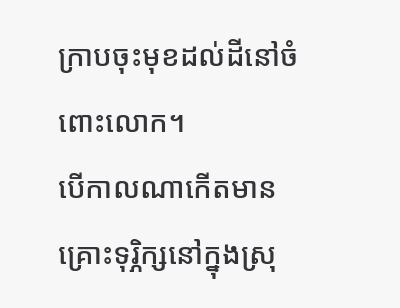ក្រាបចុះមុខដល់ដីនៅចំពោះលោក។
បើកាលណាកើតមានគ្រោះទុរ្ភិក្សនៅក្នុងស្រុ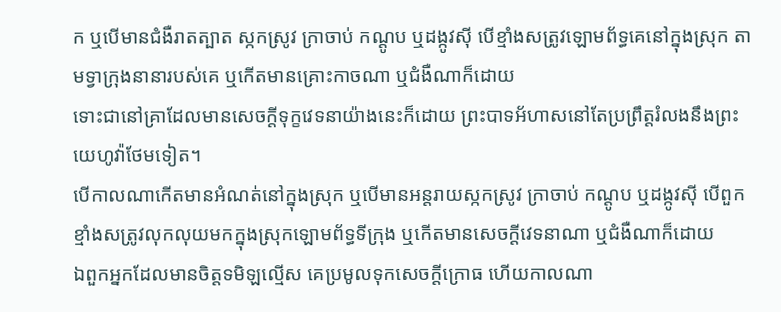ក ឬបើមានជំងឺរាតត្បាត ស្កកស្រូវ ក្រាចាប់ កណ្តូប ឬដង្កូវស៊ី បើខ្មាំងសត្រូវឡោមព័ទ្ធគេនៅក្នុងស្រុក តាមទ្វាក្រុងនានារបស់គេ ឬកើតមានគ្រោះកាចណា ឬជំងឺណាក៏ដោយ
ទោះជានៅគ្រាដែលមានសេចក្ដីទុក្ខវេទនាយ៉ាងនេះក៏ដោយ ព្រះបាទអ័ហាសនៅតែប្រព្រឹត្តរំលងនឹងព្រះយេហូវ៉ាថែមទៀត។
បើកាលណាកើតមានអំណត់នៅក្នុងស្រុក ឬបើមានអន្តរាយស្កកស្រូវ ក្រាចាប់ កណ្តូប ឬដង្កូវស៊ី បើពួកខ្មាំងសត្រូវលុកលុយមកក្នុងស្រុកឡោមព័ទ្ធទីក្រុង ឬកើតមានសេចក្ដីវេទនាណា ឬជំងឺណាក៏ដោយ
ឯពួកអ្នកដែលមានចិត្តទមិឡល្មើស គេប្រមូលទុកសេចក្ដីក្រោធ ហើយកាលណា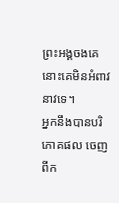ព្រះអង្គចងគេ នោះគេមិនអំពាវនាវទេ។
អ្នកនឹងបានបរិភោគផល ចេញពីក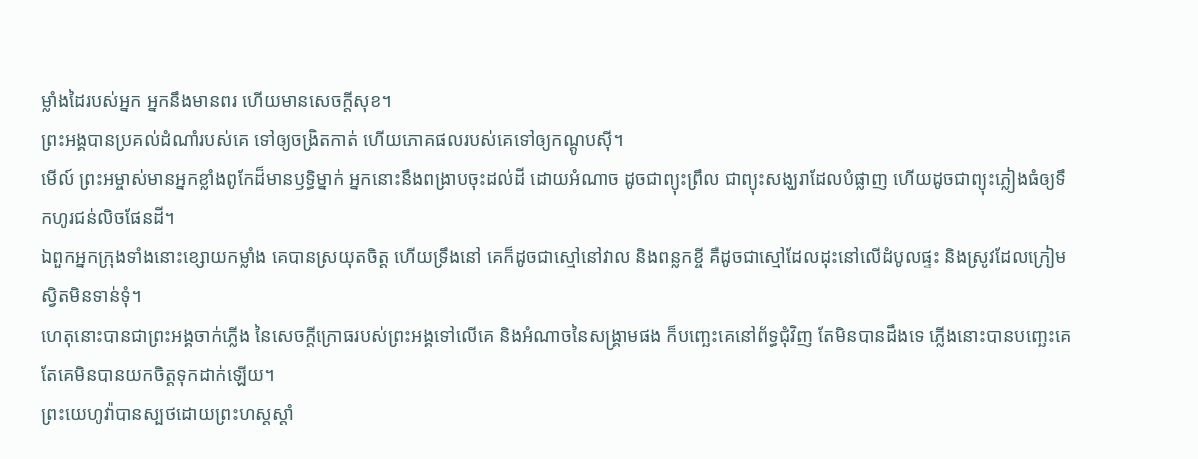ម្លាំងដៃរបស់អ្នក អ្នកនឹងមានពរ ហើយមានសេចក្ដីសុខ។
ព្រះអង្គបានប្រគល់ដំណាំរបស់គេ ទៅឲ្យចង្រិតកាត់ ហើយភោគផលរបស់គេទៅឲ្យកណ្តូបស៊ី។
មើល៍ ព្រះអម្ចាស់មានអ្នកខ្លាំងពូកែដ៏មានឫទ្ធិម្នាក់ អ្នកនោះនឹងពង្រាបចុះដល់ដី ដោយអំណាច ដូចជាព្យុះព្រឹល ជាព្យុះសង្ឃរាដែលបំផ្លាញ ហើយដូចជាព្យុះភ្លៀងធំឲ្យទឹកហូរជន់លិចផែនដី។
ឯពួកអ្នកក្រុងទាំងនោះខ្សោយកម្លាំង គេបានស្រយុតចិត្ត ហើយទ្រឹងនៅ គេក៏ដូចជាស្មៅនៅវាល និងពន្លកខ្ចី គឺដូចជាស្មៅដែលដុះនៅលើដំបូលផ្ទះ និងស្រូវដែលក្រៀមស្វិតមិនទាន់ទុំ។
ហេតុនោះបានជាព្រះអង្គចាក់ភ្លើង នៃសេចក្ដីក្រោធរបស់ព្រះអង្គទៅលើគេ និងអំណាចនៃសង្គ្រាមផង ក៏បញ្ឆេះគេនៅព័ទ្ធជុំវិញ តែមិនបានដឹងទេ ភ្លើងនោះបានបញ្ឆេះគេ តែគេមិនបានយកចិត្តទុកដាក់ឡើយ។
ព្រះយេហូវ៉ាបានស្បថដោយព្រះហស្តស្តាំ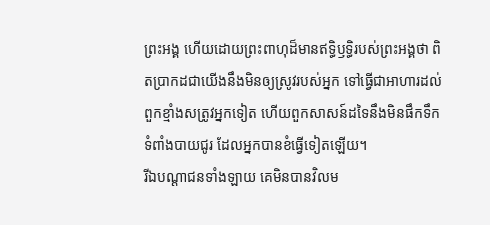ព្រះអង្គ ហើយដោយព្រះពាហុដ៏មានឥទ្ធិឫទ្ធិរបស់ព្រះអង្គថា ពិតប្រាកដជាយើងនឹងមិនឲ្យស្រូវរបស់អ្នក ទៅធ្វើជាអាហារដល់ពួកខ្មាំងសត្រូវអ្នកទៀត ហើយពួកសាសន៍ដទៃនឹងមិនផឹកទឹកទំពាំងបាយជូរ ដែលអ្នកបានខំធ្វើទៀតឡើយ។
រីឯបណ្ដាជនទាំងឡាយ គេមិនបានវិលម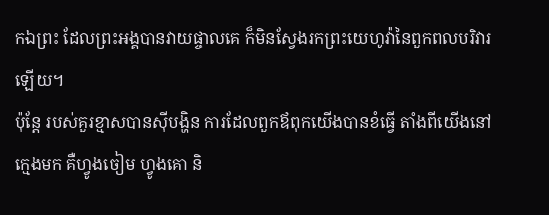កឯព្រះ ដែលព្រះអង្គបានវាយផ្ចាលគេ ក៏មិនស្វែងរកព្រះយេហូវ៉ានៃពួកពលបរិវារឡើយ។
ប៉ុន្តែ របស់គួរខ្មាសបានស៊ីបង្ហិន ការដែលពួកឪពុកយើងបានខំធ្វើ តាំងពីយើងនៅក្មេងមក គឺហ្វូងចៀម ហ្វូងគោ និ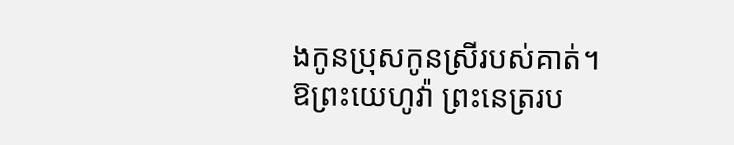ងកូនប្រុសកូនស្រីរបស់គាត់។
ឱព្រះយេហូវ៉ា ព្រះនេត្ររប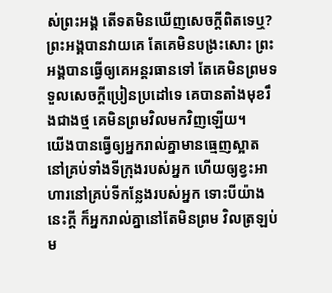ស់ព្រះអង្គ តើទតមិនឃើញសេចក្ដីពិតទេឬ? ព្រះអង្គបានវាយគេ តែគេមិនបង្រះសោះ ព្រះអង្គបានធ្វើឲ្យគេអន្តរធានទៅ តែគេមិនព្រមទទួលសេចក្ដីប្រៀនប្រដៅទេ គេបានតាំងមុខរឹងជាងថ្ម គេមិនព្រមវិលមកវិញឡើយ។
យើងបានធ្វើឲ្យអ្នករាល់គ្នាមានធ្មេញស្អាត នៅគ្រប់ទាំងទីក្រុងរបស់អ្នក ហើយឲ្យខ្វះអាហារនៅគ្រប់ទីកន្លែងរបស់អ្នក ទោះបីយ៉ាងនេះក្ដី ក៏អ្នករាល់គ្នានៅតែមិនព្រម វិលត្រឡប់ម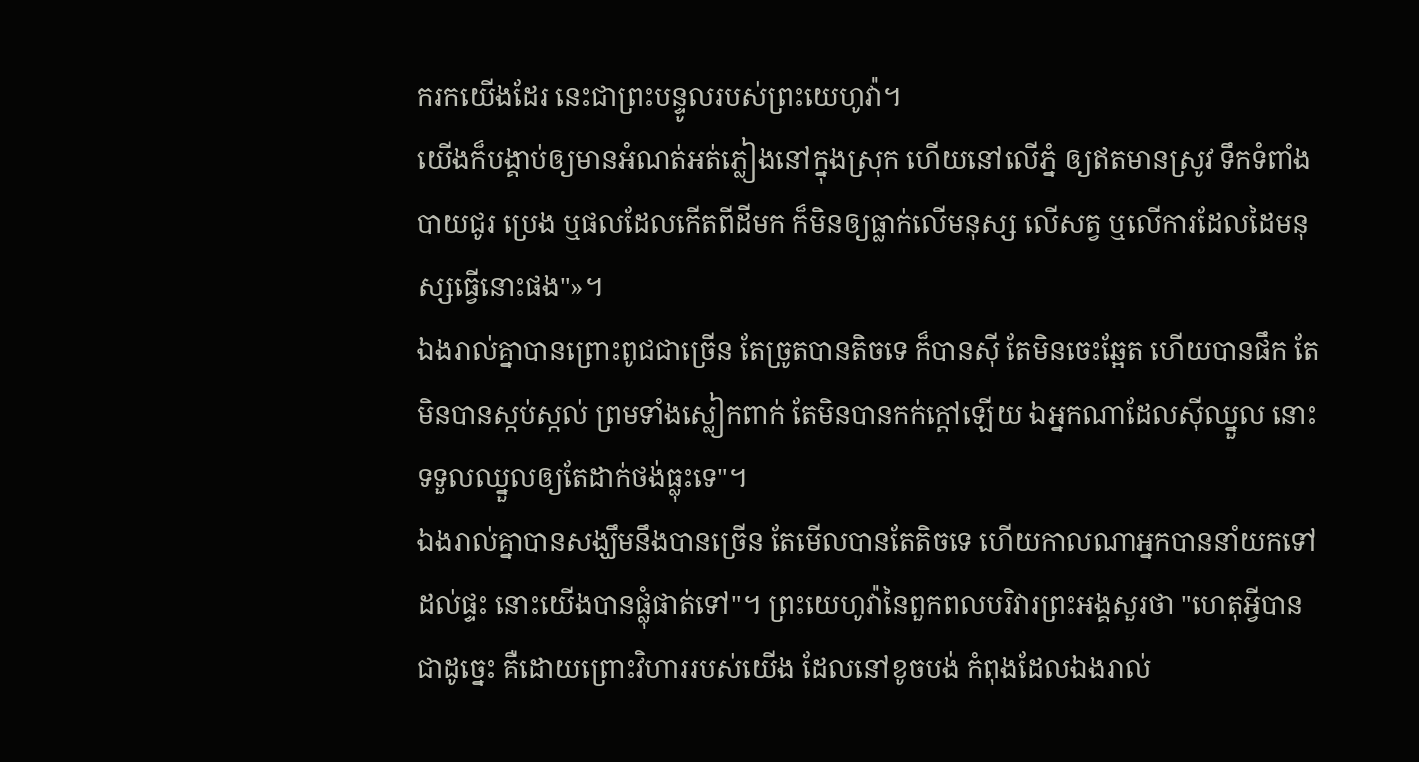ករកយើងដែរ នេះជាព្រះបន្ទូលរបស់ព្រះយេហូវ៉ា។
យើងក៏បង្គាប់ឲ្យមានអំណត់អត់ភ្លៀងនៅក្នុងស្រុក ហើយនៅលើភ្នំ ឲ្យឥតមានស្រូវ ទឹកទំពាំងបាយជូរ ប្រេង ឬផលដែលកើតពីដីមក ក៏មិនឲ្យធ្លាក់លើមនុស្ស លើសត្វ ឬលើការដែលដៃមនុស្សធ្វើនោះផង"»។
ឯងរាល់គ្នាបានព្រោះពូជជាច្រើន តែច្រូតបានតិចទេ ក៏បានស៊ី តែមិនចេះឆ្អែត ហើយបានផឹក តែមិនបានស្កប់ស្កល់ ព្រមទាំងស្លៀកពាក់ តែមិនបានកក់ក្តៅឡើយ ឯអ្នកណាដែលស៊ីឈ្នួល នោះទទួលឈ្នួលឲ្យតែដាក់ថង់ធ្លុះទេ"។
ឯងរាល់គ្នាបានសង្ឃឹមនឹងបានច្រើន តែមើលបានតែតិចទេ ហើយកាលណាអ្នកបាននាំយកទៅដល់ផ្ទះ នោះយើងបានផ្លុំផាត់ទៅ"។ ព្រះយេហូវ៉ានៃពួកពលបរិវារព្រះអង្គសួរថា "ហេតុអ្វីបានជាដូច្នេះ គឺដោយព្រោះវិហាររបស់យើង ដែលនៅខូចបង់ កំពុងដែលឯងរាល់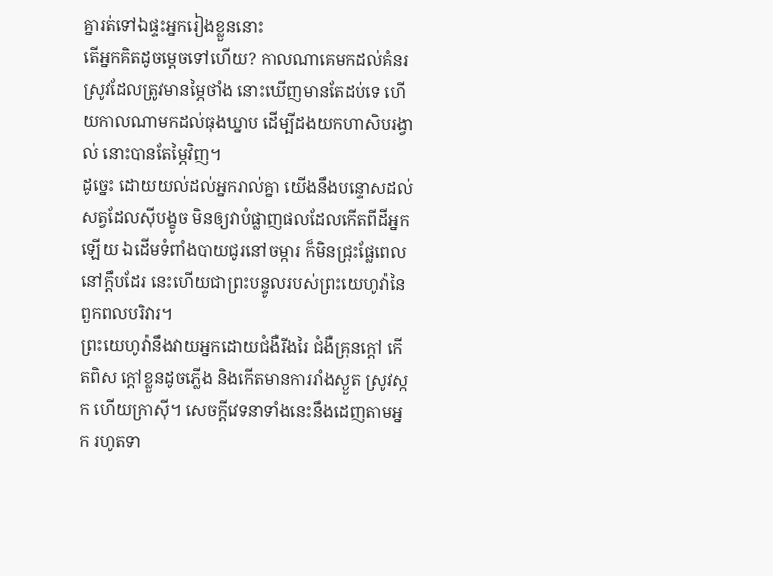គ្នារត់ទៅឯផ្ទះអ្នករៀងខ្លួននោះ
តើអ្នកគិតដូចម្ដេចទៅហើយ? កាលណាគេមកដល់គំនរស្រូវដែលត្រូវមានម្ភៃថាំង នោះឃើញមានតែដប់ទេ ហើយកាលណាមកដល់ធុងឃ្នាប ដើម្បីដងយកហាសិបរង្វាល់ នោះបានតែម្ភៃវិញ។
ដូច្នេះ ដោយយល់ដល់អ្នករាល់គ្នា យើងនឹងបន្ទោសដល់សត្វដែលស៊ីបង្ខូច មិនឲ្យវាបំផ្លាញផលដែលកើតពីដីអ្នកឡើយ ឯដើមទំពាំងបាយជូរនៅចម្ការ ក៏មិនជ្រុះផ្លែពេលនៅក្តឹបដែរ នេះហើយជាព្រះបន្ទូលរបស់ព្រះយេហូវ៉ានៃពួកពលបរិវារ។
ព្រះយេហូវ៉ានឹងវាយអ្នកដោយជំងឺរីងរៃ ជំងឺគ្រុនក្ដៅ កើតពិស ក្តៅខ្លួនដូចភ្លើង និងកើតមានការរាំងស្ងួត ស្រូវស្កក ហើយក្រាស៊ី។ សេចក្ដីវេទនាទាំងនេះនឹងដេញតាមអ្នក រហូតទា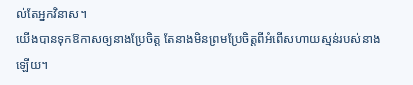ល់តែអ្នកវិនាស។
យើងបានទុកឱកាសឲ្យនាងប្រែចិត្ត តែនាងមិនព្រមប្រែចិត្តពីអំពើសហាយស្មន់របស់នាងឡើយ។